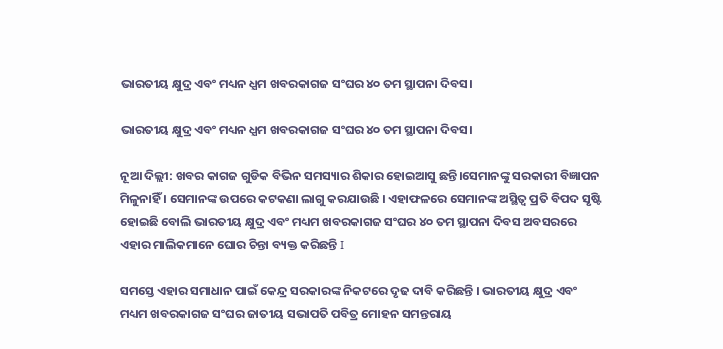ଭାରତୀୟ କ୍ଷୁଦ୍ର ଏବଂ ମଧ୍ୟନ ଧ୍ଯମ ଖବରକାଗଜ ସଂଘର ୪୦ ତମ ସ୍ଥାପନା ଦିବସ।

ଭାରତୀୟ କ୍ଷୁଦ୍ର ଏବଂ ମଧ୍ୟନ ଧ୍ଯମ ଖବରକାଗଜ ସଂଘର ୪୦ ତମ ସ୍ଥାପନା ଦିବସ।

ନୂଆ ଦିଲ୍ଲୀ: ଖବର କାଗଜ ଗୁଡିକ ବିଭିନ ସମସ୍ୟାର ଶିକାର ହୋଇଆସୁ ଛନ୍ତି।ସେମାନଙ୍କୁ ସରକାରୀ ବିଜ୍ଞାପନ ମିଳୁନାହିଁ । ସେମାନଙ୍କ ଉପରେ କଟକଣା ଲାଗୁ କରଯାଉଛି । ଏହାଫଳରେ ସେମାନଙ୍କ ଅସ୍ଥିତ୍ବ ପ୍ରତି ବିପଦ ସୃଷ୍ଟି ହୋଇଛି ବୋଲି ଭାରତୀୟ କ୍ଷୁଦ୍ର ଏବଂ ମଧ୍ୟମ ଖବରକାଗଜ ସଂଘର ୪୦ ତମ ସ୍ଥାପନା ଦିବସ ଅବସରରେ ଏହାର ମାଲିକମାନେ ଘୋର ଚିନ୍ତା ବ୍ୟକ୍ତ କରିଛନ୍ତି I

ସମସ୍ତେ ଏହାର ସମାଧାନ ପାଇଁ କେନ୍ଦ୍ର ସରକାରଙ୍କ ନିକଟରେ ଦୃଢ ଦାବି କରିଛନ୍ତି । ଭାରତୀୟ କ୍ଷୁଦ୍ର ଏବଂ ମଧ୍ୟମ ଖବରକାଗଜ ସଂଘର ଜାତୀୟ ସଭାପତି ପବିତ୍ର ମୋହନ ସମନ୍ତରାୟ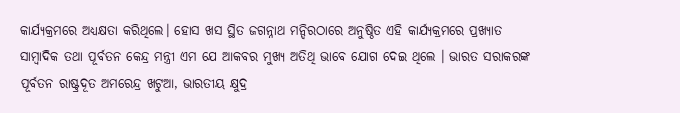କାର୍ଯ୍ୟକ୍ରମରେ ଅଧ୍ୟକ୍ଷତା କରିଥିଲେ। ହୋସ ଖସ ସ୍ଥିତ ଜଗନ୍ନାଥ ମନ୍ଦିରଠାରେ ଅନୁଷ୍ଠିତ ଏହି କାର୍ଯ୍ୟକ୍ରମରେ ପ୍ରଖ୍ୟାତ ସାମ୍ବାଦିକ ତଥା ପୂର୍ବତନ କେନ୍ଦ୍ର ମନ୍ତ୍ରୀ ଏମ ଯେ ଆକବର ମୁଖ୍ୟ ଅତିଥି ଭାବେ ଯୋଗ ଦେଇ ଥିଲେ । ଭାରତ ସରାକରଙ୍କ ପୂର୍ବତନ ରାଷ୍ଟ୍ରଦୂତ ଅମରେନ୍ଦ୍ର ଖଟୁଆ, ଭାରତୀୟ କ୍ଷୁଦ୍ର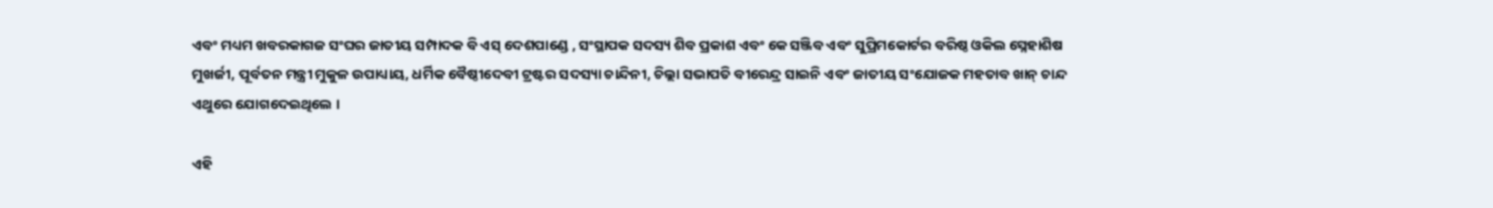ଏବଂ ମଧ୍ୟମ ଖବରକାଗଜ ସଂଘର ଜାତୀୟ ସମ୍ପାଦକ ବି ଏସ୍ ଦେଶପାଣ୍ଡେ , ସଂସ୍ଥାପକ ସଦସ୍ୟ ଶିବ ପ୍ରକାଶ ଏବଂ କେ ସଞ୍ଜିବ ଏବଂ ସୁପ୍ରିମକୋର୍ଟର ବରିଷ୍ଠ ଓକିଲ ସ୍ନେହାଶିଷ ମୁଖର୍ଜୀ, ପୂର୍ବତନ ମନ୍ତ୍ରୀ ମୁକୁଳ ଉପାଧ୍ୟାୟ, ଧର୍ମିକ ବୈଷ୍ଠୀଦେବୀ ଟ୍ରଷ୍ଟର ସଦସ୍ୟା ଚାନ୍ଦିନୀ, ଚିଲ୍ଲା ସଭାପତି ବୀରେନ୍ଦ୍ର ସାଇନି ଏବଂ ଜାତୀୟ ସଂଯୋଜକ ମହତାବ ଖାନ୍ ଚାନ୍ଦ ଏଥୁରେ ଯୋଗଦେଇଥିଲେ ।

ଏହି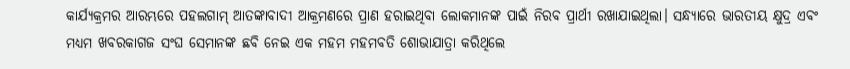କାର୍ଯ୍ୟକ୍ରମର ଆରମ୍ଭରେ ପହଲଗାମ୍ ଆତଙ୍କାବାଦୀ ଆକ୍ରମଣରେ ପ୍ରାଣ ହରାଇଥିବା ଲୋକମାନଙ୍କ ପାଇଁ ନିରବ ପ୍ରାର୍ଥୀ ରଖାଯାଇଥିଲା। ସନ୍ଧ୍ୟାରେ ଭାରତୀୟ କ୍ଷୁଦ୍ର ଏବଂ ମଧ୍ୟମ ଖବରକାଗଜ ସଂଘ ସେମାନଙ୍କ ଛବି ନେଇ ଏକ ମହମ ମହମବତି ଶୋଭାଯାତ୍ରା କରିଥିଲେ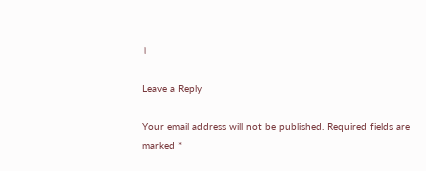।

Leave a Reply

Your email address will not be published. Required fields are marked *